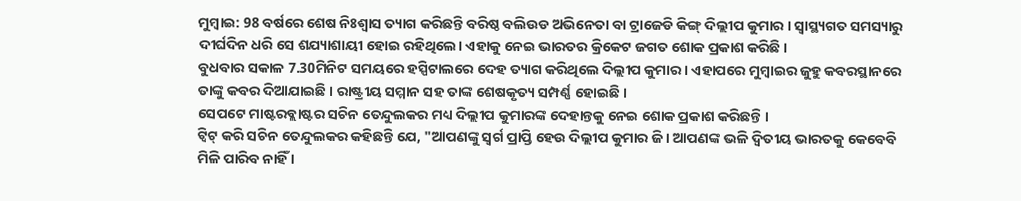ମୁମ୍ବାଇ: 98 ବର୍ଷରେ ଶେଷ ନିଃଶ୍ବାସ ତ୍ୟାଗ କରିଛନ୍ତି ବରିଷ୍ଠ ବଲିଉଡ ଅଭିନେତା ବା ଟ୍ରାଜେଡି କିଙ୍ଗ୍ ଦିଲ୍ଲୀପ କୁମାର । ସ୍ବାସ୍ଥ୍ୟଗତ ସମସ୍ୟାରୁ ଦୀର୍ଘଦିନ ଧରି ସେ ଶଯ୍ୟାଶାୟୀ ହୋଇ ରହିଥିଲେ। ଏହାକୁ ନେଇ ଭାରତର କ୍ରିକେଟ ଜଗତ ଶୋକ ପ୍ରକାଶ କରିଛି ।
ବୁଧବାର ସକାଳ 7.30ମିନିଟ ସମୟରେ ହସ୍ପିଟାଲରେ ଦେହ ତ୍ୟାଗ କରିଥିଲେ ଦିଲ୍ଲୀପ କୁମାର । ଏହାପରେ ମୁମ୍ବାଇର ଜୁହୁ କବରସ୍ଥାନରେ ତାଙ୍କୁ କବର ଦିଆଯାଇଛି । ରାଷ୍ଟ୍ରୀୟ ସମ୍ମାନ ସହ ତାଙ୍କ ଶେଷକୃତ୍ୟ ସମ୍ପର୍ଣ୍ଣ ହୋଇଛି ।
ସେପଟେ ମାଷ୍ଟରବ୍ଲାଷ୍ଟର ସଚିନ ତେନ୍ଦୁଲକର ମଧ୍ୟ ଦିଲ୍ଲୀପ କୁମାରଙ୍କ ଦେହାନ୍ତକୁ ନେଇ ଶୋକ ପ୍ରକାଶ କରିଛନ୍ତି ।
ଟ୍ବିଟ୍ କରି ସଚିନ ତେନ୍ଦୁଲକର କହିଛନ୍ତି ଯେ, "ଆପଣଙ୍କୁ ସ୍ବର୍ଗ ପ୍ରାପ୍ତି ହେଉ ଦିଲ୍ଲୀପ କୁମାର ଜି । ଆପଣଙ୍କ ଭଳି ଦ୍ବିତୀୟ ଭାରତକୁ କେବେବି ମିଳି ପାରିବ ନାହିଁ ।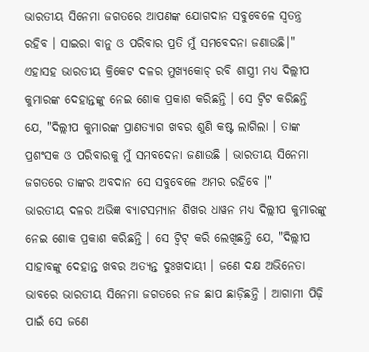ଭାରତୀୟ ସିନେମା ଜଗତରେ ଆପଣଙ୍କ ଯୋଗଦାନ ସବୁବେଳେ ସ୍ବତନ୍ତ୍ର ରହିବ । ସାଇରା ବାନୁ ଓ ପରିବାର ପ୍ରତି ମୁଁ ସମବେଦନା ଜଣାଉଛି।"
ଏହାସହ ଭାରତୀୟ କ୍ରିକେଟ ଦଳର ମୁଖ୍ୟକୋଚ୍ ରବି ଶାସ୍ତ୍ରୀ ମଧ୍ୟ ଦିଲ୍ଲୀପ କୁମାରଙ୍କ ଦେହାନ୍ତଙ୍କୁ ନେଇ ଶୋକ ପ୍ରକାଶ କରିଛନ୍ତି । ସେ ଟ୍ବିଟ କରିଛନ୍ତି ଯେ, "ଦିଲ୍ଲୀପ କୁମାରଙ୍କ ପ୍ରାଣତ୍ୟାଗ ଖବର ଶୁଣି କଷ୍ଟ ଲାଗିଲା । ତାଙ୍କ ପ୍ରଶଂସକ ଓ ପରିବାରକୁ ମୁଁ ସମବଦେନା ଜଣାଉଛି । ଭାରତୀୟ ସିନେମା ଜଗତରେ ତାଙ୍କର ଅବଦାନ ସେ ସବୁବେଳେ ଅମର ରହିବେ ।"
ଭାରତୀୟ ଦଳର ଅଭିଜ୍ଞ ବ୍ୟାଟସମ୍ୟାନ ଶିଖର ଧାୱନ ମଧ୍ୟ ଦିଲ୍ଲୀପ କୁମାରଙ୍କୁ ନେଇ ଶୋକ ପ୍ରକାଶ କରିଛନ୍ତି । ସେ ଟ୍ବିଟ୍ କରି ଲେଖିଛନ୍ତି ଯେ, "ଦିଲ୍ଲୀପ ସାହାବଙ୍କୁ ଦେହାନ୍ତ ଖବର ଅତ୍ୟନ୍ତ ଦୁଃଖଦାୟୀ । ଜଣେ ଦକ୍ଷ ଅଭିନେତା ଭାବରେ ଭାରତୀୟ ସିନେମା ଜଗତରେ ନଜ ଛାପ ଛାଡ଼ିଛନ୍ତି । ଆଗାମୀ ପିଢ଼ି ପାଇଁ ସେ ଜଣେ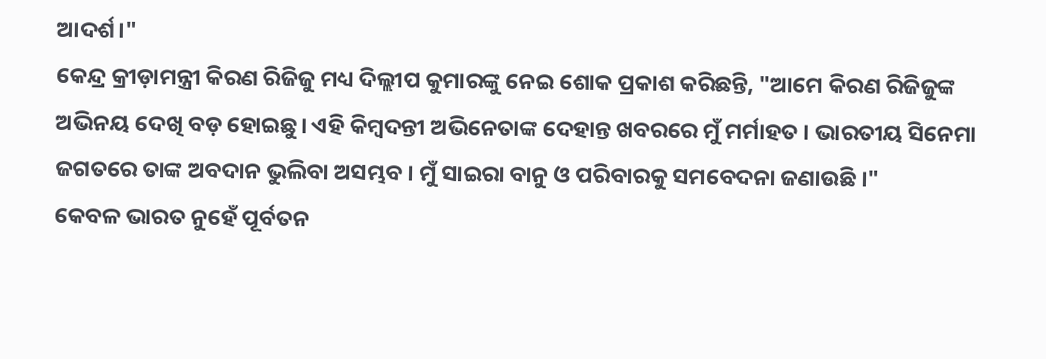ଆଦର୍ଶ।"
କେନ୍ଦ୍ର କ୍ରୀଡ଼ାମନ୍ତ୍ରୀ କିରଣ ରିଜିଜୁ ମଧ୍ୟ ଦିଲ୍ଲୀପ କୁମାରଙ୍କୁ ନେଇ ଶୋକ ପ୍ରକାଶ କରିଛନ୍ତି, "ଆମେ କିରଣ ରିଜିଜୁଙ୍କ ଅଭିନୟ ଦେଖି ବଡ଼ ହୋଇଛୁ। ଏହି କିମ୍ବଦନ୍ତୀ ଅଭିନେତାଙ୍କ ଦେହାନ୍ତ ଖବରରେ ମୁଁ ମର୍ମାହତ । ଭାରତୀୟ ସିନେମା ଜଗତରେ ତାଙ୍କ ଅବଦାନ ଭୁଲିବା ଅସମ୍ଭବ । ମୁଁ ସାଇରା ବାନୁ ଓ ପରିବାରକୁ ସମବେଦନା ଜଣାଉଛି ।"
କେବଳ ଭାରତ ନୁହେଁ ପୂର୍ବତନ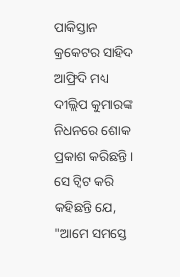ପାକିସ୍ତାନ କ୍ରକେଟର ସାହିଦ ଆଫ୍ରିଦି ମଧ୍ୟ ଦୀଲ୍ଲିପ କୁମାରଙ୍କ ନିଧନରେ ଶୋକ ପ୍ରକାଶ କରିଛନ୍ତି। ସେ ଟ୍ବିଟ କରି କହିଛନ୍ତି ଯେ, "ଆମେ ସମସ୍ତେ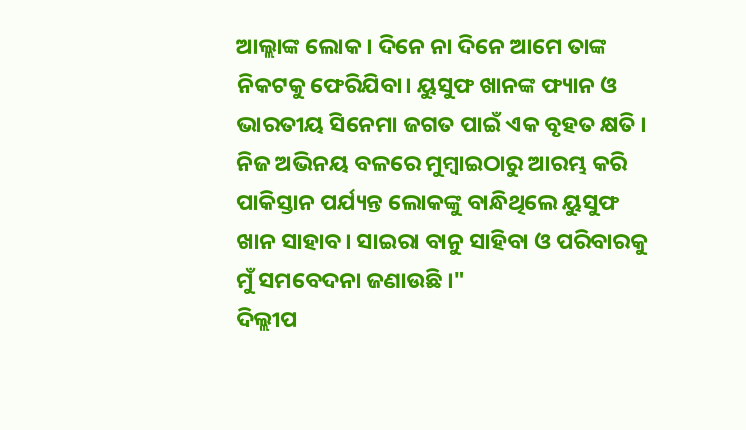ଆଲ୍ଲାଙ୍କ ଲୋକ । ଦିନେ ନା ଦିନେ ଆମେ ତାଙ୍କ ନିକଟକୁ ଫେରିଯିବା। ୟୁସୁଫ ଖାନଙ୍କ ଫ୍ୟାନ ଓ ଭାରତୀୟ ସିନେମା ଜଗତ ପାଇଁ ଏକ ବୃହତ କ୍ଷତି । ନିଜ ଅଭିନୟ ବଳରେ ମୁମ୍ବାଇଠାରୁ ଆରମ୍ଭ କରି ପାକିସ୍ତାନ ପର୍ଯ୍ୟନ୍ତ ଲୋକଙ୍କୁ ବାନ୍ଧିଥିଲେ ୟୁସୁଫ ଖାନ ସାହାବ। ସାଇରା ବାନୁ ସାହିବା ଓ ପରିବାରକୁ ମୁଁ ସମବେଦନା ଜଣାଉଛି ।"
ଦିଲ୍ଲୀପ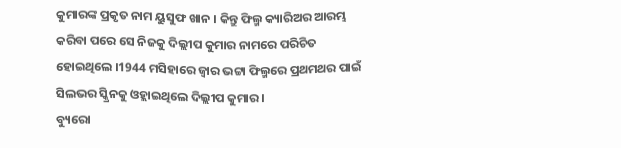କୁମାରଙ୍କ ପ୍ରକୃତ ନାମ ୟୁସୁଫ ଖାନ । କିନ୍ତୁ ଫିଲ୍ମ କ୍ୟାରିଅର ଆରମ୍ଭ କରିବା ପରେ ସେ ନିଜକୁ ଦିଲ୍ଲୀପ କୁମାର ନାମରେ ପରିଚିତ ହୋଇଥିଲେ ।1944 ମସିହାରେ ଜ୍ବାର ଭଟ୍ଟା ଫିଲ୍ମରେ ପ୍ରଥମଥର ପାଇଁ ସିଲଭର ସ୍କ୍ରିନକୁ ଓହ୍ଲାଇଥିଲେ ଦିଲ୍ଲୀପ କୁମାର ।
ବ୍ୟୁରୋ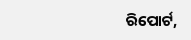ରିପୋର୍ଟ,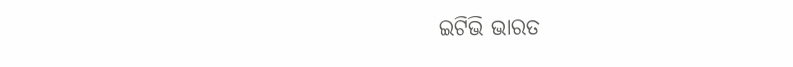ଇଟିଭି ଭାରତ